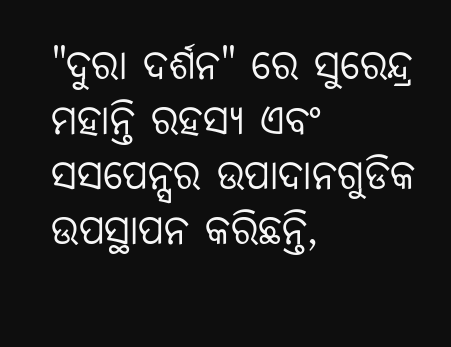"ଦୁରା ଦର୍ଶନ" ରେ ସୁରେନ୍ଦ୍ର ମହାନ୍ତି ରହସ୍ୟ ଏବଂ ସସପେନ୍ସର ଉପାଦାନଗୁଡିକ ଉପସ୍ଥାପନ କରିଛନ୍ତି,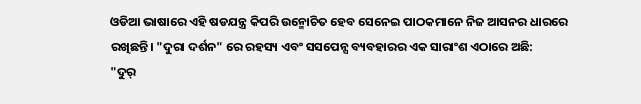ଓଡିଆ ଭାଷାରେ ଏହି ଷଡଯନ୍ତ୍ର କିପରି ଉନ୍ମୋଚିତ ହେବ ସେନେଇ ପାଠକମାନେ ନିଜ ଆସନର ଧାରରେ ରଖିଛନ୍ତି। "ଦୁରା ଦର୍ଶନ" ରେ ରହସ୍ୟ ଏବଂ ସସପେନ୍ସ ବ୍ୟବହାରର ଏକ ସାରାଂଶ ଏଠାରେ ଅଛି:
"ଦୁର୍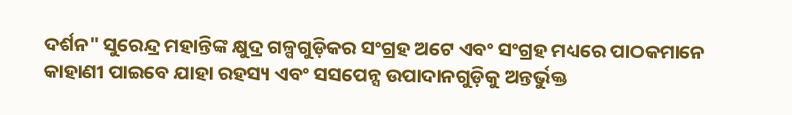ଦର୍ଶନ" ସୁରେନ୍ଦ୍ର ମହାନ୍ତିଙ୍କ କ୍ଷୁଦ୍ର ଗଳ୍ପଗୁଡ଼ିକର ସଂଗ୍ରହ ଅଟେ ଏବଂ ସଂଗ୍ରହ ମଧ୍ୟରେ ପାଠକମାନେ କାହାଣୀ ପାଇବେ ଯାହା ରହସ୍ୟ ଏବଂ ସସପେନ୍ସ ଉପାଦାନଗୁଡ଼ିକୁ ଅନ୍ତର୍ଭୁକ୍ତ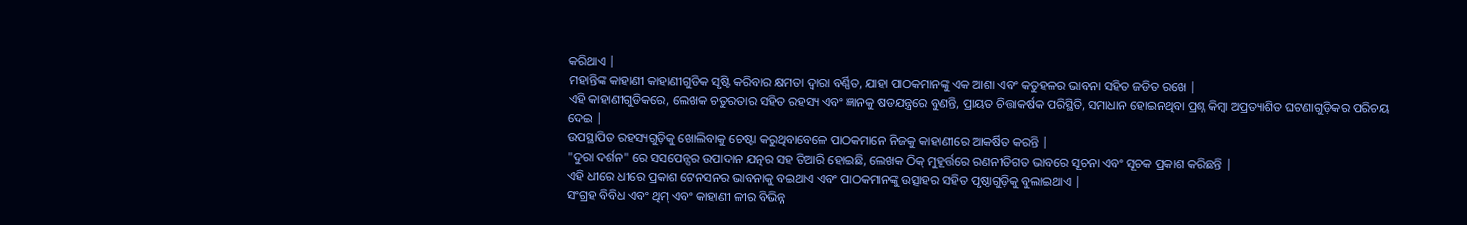କରିଥାଏ |
ମହାନ୍ତିଙ୍କ କାହାଣୀ କାହାଣୀଗୁଡିକ ସୃଷ୍ଟି କରିବାର କ୍ଷମତା ଦ୍ୱାରା ବର୍ଣ୍ଣିତ, ଯାହା ପାଠକମାନଙ୍କୁ ଏକ ଆଶା ଏବଂ କତୁହଳର ଭାବନା ସହିତ ଜଡିତ ରଖେ |
ଏହି କାହାଣୀଗୁଡିକରେ, ଲେଖକ ଚତୁରତାର ସହିତ ରହସ୍ୟ ଏବଂ ଜ୍ଞାନକୁ ଷଡଯନ୍ତ୍ରରେ ବୁଣନ୍ତି, ପ୍ରାୟତ ଚିତ୍ତାକର୍ଷକ ପରିସ୍ଥିତି, ସମାଧାନ ହୋଇନଥିବା ପ୍ରଶ୍ନ କିମ୍ବା ଅପ୍ରତ୍ୟାଶିତ ଘଟଣାଗୁଡ଼ିକର ପରିଚୟ ଦେଇ |
ଉପସ୍ଥାପିତ ରହସ୍ୟଗୁଡ଼ିକୁ ଖୋଲିବାକୁ ଚେଷ୍ଟା କରୁଥିବାବେଳେ ପାଠକମାନେ ନିଜକୁ କାହାଣୀରେ ଆକର୍ଷିତ କରନ୍ତି |
"ଦୁରା ଦର୍ଶନ" ରେ ସସପେନ୍ସର ଉପାଦାନ ଯତ୍ନର ସହ ତିଆରି ହୋଇଛି, ଲେଖକ ଠିକ୍ ମୁହୂର୍ତ୍ତରେ ରଣନୀତିଗତ ଭାବରେ ସୂଚନା ଏବଂ ସୂଚକ ପ୍ରକାଶ କରିଛନ୍ତି |
ଏହି ଧୀରେ ଧୀରେ ପ୍ରକାଶ ଟେନସନର ଭାବନାକୁ ବଇଥାଏ ଏବଂ ପାଠକମାନଙ୍କୁ ଉତ୍ସାହର ସହିତ ପୃଷ୍ଠାଗୁଡ଼ିକୁ ବୁଲାଇଥାଏ |
ସଂଗ୍ରହ ବିବିଧ ଏବଂ ଥିମ୍ ଏବଂ କାହାଣୀ ଳୀର ବିଭିନ୍ନ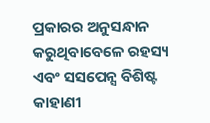ପ୍ରକାରର ଅନୁସନ୍ଧାନ କରୁଥିବାବେଳେ ରହସ୍ୟ ଏବଂ ସସପେନ୍ସ ବିଶିଷ୍ଟ କାହାଣୀ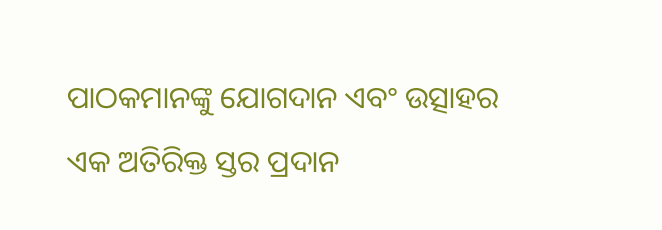ପାଠକମାନଙ୍କୁ ଯୋଗଦାନ ଏବଂ ଉତ୍ସାହର ଏକ ଅତିରିକ୍ତ ସ୍ତର ପ୍ରଦାନ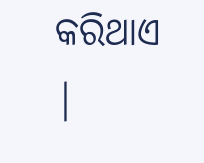କରିଥାଏ |